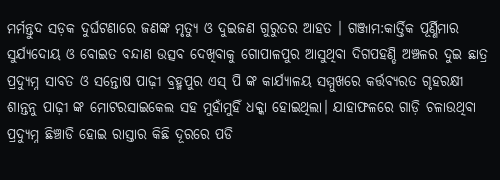ମର୍ମନ୍ତୁଦ ସଡ଼କ ଦୁର୍ଘଟଣାରେ ଜଣଙ୍କ ମୃତ୍ୟୁ ଓ ଦୁଇଜଣ ଗୁରୁତର ଆହତ । ଗଞ୍ଜାମ:କାର୍ତ୍ତିକ ପୂର୍ଣ୍ଣିମାର ସୁର୍ଯ୍ୟଦୋୟ ଓ ବୋଇତ ବନ୍ଦାଣ ଉତ୍ସବ ଦେଖିବାକୁ ଗୋପାଳପୁର ଆସୁଥିବା ଦିଗପହଣ୍ଡି ଅଞ୍ଚଳର ଦୁଇ ଛାତ୍ର ପ୍ରଦ୍ୟୁମ୍ନ ସାବତ ଓ ସନ୍ତୋଷ ପାଢ଼ୀ ବ୍ରହ୍ମପୁର ଏସ୍ ପି ଙ୍କ କାର୍ଯ୍ୟାଳୟ ସମ୍ମୁଖରେ କର୍ତ୍ତବ୍ୟରତ ଗୃହରକ୍ଷୀ ଶାନ୍ତନୁ ପାଢ଼ୀ ଙ୍କ ମୋଟରସାଇକେଲ ସହ ମୁହାଁମୁହିଁ ଧକ୍କା ହୋଇଥିଲା। ଯାହାଫଳରେ ଗାଡ଼ି ଚଳାଉଥିବା ପ୍ରଦ୍ୟୁମ୍ନ ଛିଞ୍ଚାଡି ହୋଇ ରାସ୍ତାର କିଛି ଦୂରରେ ପଡି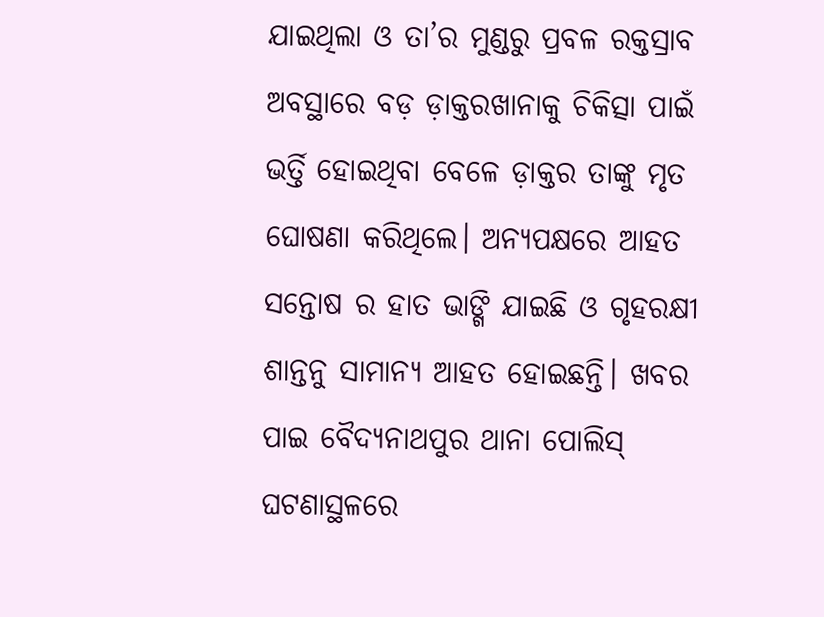ଯାଇଥିଲା ଓ ତା’ର ମୁଣ୍ଡରୁ ପ୍ରବଳ ରକ୍ତସ୍ରାବ ଅବସ୍ଥାରେ ବଡ଼ ଡ଼ାକ୍ତରଖାନାକୁ ଚିକିତ୍ସା ପାଇଁ ଭର୍ତ୍ତି ହୋଇଥିବା ବେଳେ ଡ଼ାକ୍ତର ତାଙ୍କୁ ମୃତ ଘୋଷଣା କରିଥିଲେ। ଅନ୍ୟପକ୍ଷରେ ଆହତ ସନ୍ତୋଷ ର ହାତ ଭାଙ୍ଗି ଯାଇଛି ଓ ଗୃହରକ୍ଷୀ ଶାନ୍ତନୁ ସାମାନ୍ୟ ଆହତ ହୋଇଛନ୍ତି। ଖବର ପାଇ ବୈଦ୍ୟନାଥପୁର ଥାନା ପୋଲିସ୍ ଘଟଣାସ୍ଥଳରେ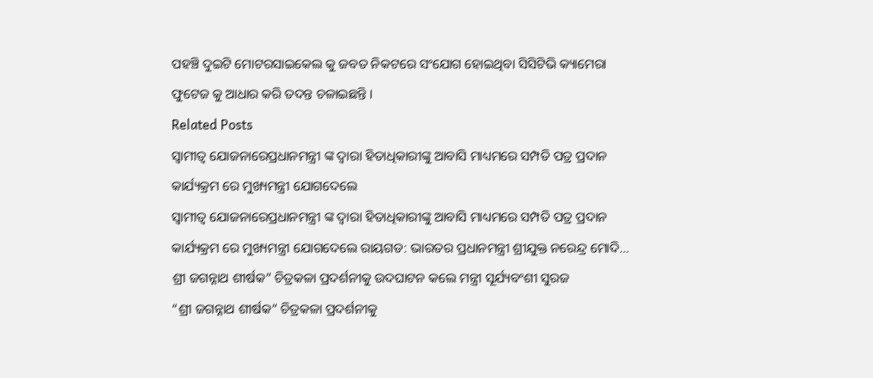ପହଞ୍ଚି ଦୁଇଟି ମୋଟରସାଇକେଲ କୁ ଜବତ ନିକଟରେ ସଂଯୋଗ ହୋଇଥିବା ସିସିଟିଭି କ୍ୟାମେରା ଫୁଟେଜ କୁ ଆଧାର କରି ତଦନ୍ତ ଚଳାଇଛନ୍ତି।
Related Posts
ସ୍ୱାମୀତ୍ୱ ଯୋଜନାରେପ୍ରଧାନମନ୍ତ୍ରୀ ଙ୍କ ଦ୍ୱାରା ହିତାଧିକାରୀଙ୍କୁ ଆବାସି ମାଧ୍ୟମରେ ସମ୍ପତି ପତ୍ର ପ୍ରଦାନ କାର୍ଯ୍ୟକ୍ରମ ରେ ମୁଖ୍ୟମନ୍ତ୍ରୀ ଯୋଗଦେଲେ
ସ୍ୱାମୀତ୍ୱ ଯୋଜନାରେପ୍ରଧାନମନ୍ତ୍ରୀ ଙ୍କ ଦ୍ୱାରା ହିତାଧିକାରୀଙ୍କୁ ଆବାସି ମାଧ୍ୟମରେ ସମ୍ପତି ପତ୍ର ପ୍ରଦାନ କାର୍ଯ୍ୟକ୍ରମ ରେ ମୁଖ୍ୟମନ୍ତ୍ରୀ ଯୋଗଦେଲେ ରାୟଗଡ: ଭାରତର ପ୍ରଧାନମନ୍ତ୍ରୀ ଶ୍ରୀଯୁକ୍ତ ନରେନ୍ଦ୍ର ମୋଦି…
ଶ୍ରୀ ଜଗନ୍ନାଥ ଶୀର୍ଷକ” ଚିତ୍ରକଳା ପ୍ରଦର୍ଶନୀକୁ ଉଦଘାଟନ କଲେ ମନ୍ତ୍ରୀ ସୂର୍ଯ୍ୟବଂଶୀ ସୁରଜ
“ଶ୍ରୀ ଜଗନ୍ନାଥ ଶୀର୍ଷକ” ଚିତ୍ରକଳା ପ୍ରଦର୍ଶନୀକୁ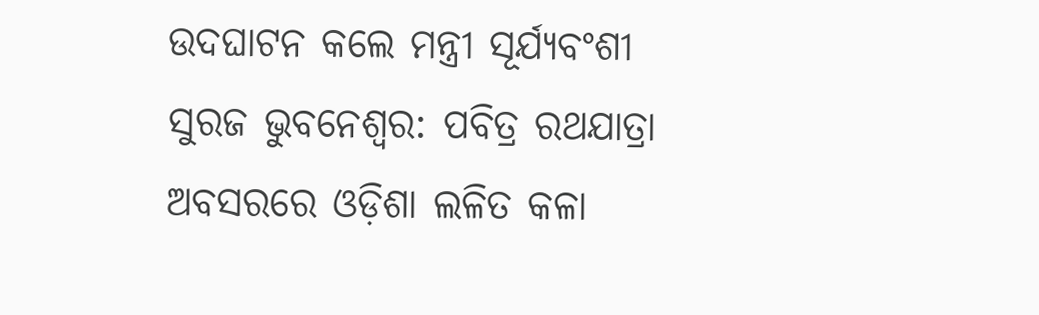ଉଦଘାଟନ କଲେ ମନ୍ତ୍ରୀ ସୂର୍ଯ୍ୟବଂଶୀ ସୁରଜ ଭୁବନେଶ୍ୱର: ପବିତ୍ର ରଥଯାତ୍ରା ଅବସରରେ ଓଡ଼ିଶା ଲଳିତ କଳା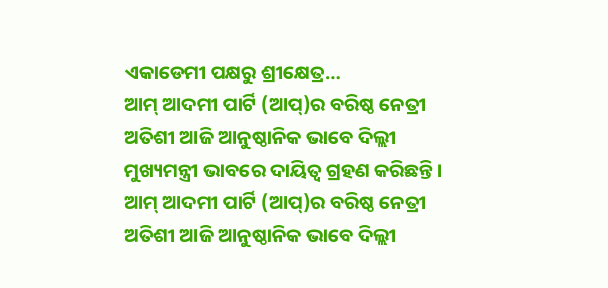ଏକାଡେମୀ ପକ୍ଷରୁ ଶ୍ରୀକ୍ଷେତ୍ର…
ଆମ୍ ଆଦମୀ ପାର୍ଟି (ଆପ୍)ର ବରିଷ୍ଠ ନେତ୍ରୀ ଅତିଶୀ ଆଜି ଆନୁଷ୍ଠାନିକ ଭାବେ ଦିଲ୍ଲୀ ମୁଖ୍ୟମନ୍ତ୍ରୀ ଭାବରେ ଦାୟିତ୍ବ ଗ୍ରହଣ କରିଛନ୍ତି ।
ଆମ୍ ଆଦମୀ ପାର୍ଟି (ଆପ୍)ର ବରିଷ୍ଠ ନେତ୍ରୀ ଅତିଶୀ ଆଜି ଆନୁଷ୍ଠାନିକ ଭାବେ ଦିଲ୍ଲୀ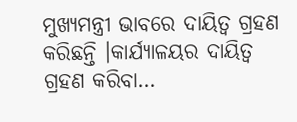ମୁଖ୍ୟମନ୍ତ୍ରୀ ଭାବରେ ଦାୟିତ୍ବ ଗ୍ରହଣ କରିଛନ୍ତି ।କାର୍ଯ୍ୟାଳୟର ଦାୟିତ୍ବ ଗ୍ରହଣ କରିବା…